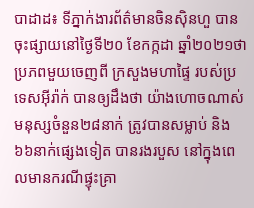បាដាដ៖ ទីភ្នាក់ងារព័ត៌មានចិនស៊ិនហួ បានចុះផ្សាយនៅថ្ងៃទី២០ ខែកក្កដា ឆ្នាំ២០២១ថា ប្រភពមួយចេញពី ក្រសួងមហាផ្ទៃ របស់ប្រទេសអ៊ីរ៉ាក់ បានឲ្យដឹងថា យ៉ាងហោចណាស់ មនុស្សចំនួន២៨នាក់ ត្រូវបានសម្លាប់ និង៦៦នាក់ផ្សេងទៀត បានរងរបួស នៅក្នុងពេលមានករណីផ្ទុះគ្រា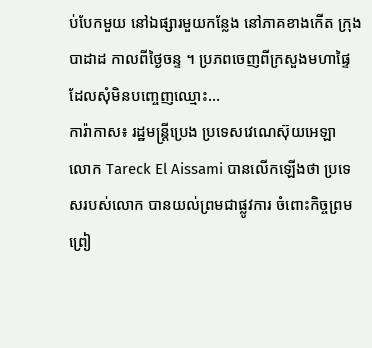ប់បែកមួយ នៅឯផ្សារមួយកន្លែង នៅភាគខាងកើត ក្រុងបាដាដ កាលពីថ្ងៃចន្ទ ។ ប្រភពចេញពីក្រសួងមហាផ្ទៃ ដែលសុំមិនបញ្ចេញឈ្មោះ...
ការ៉ាកាស៖ រដ្ឋមន្រ្តីប្រេង ប្រទេសវេណេស៊ុយអេឡា លោក Tareck El Aissami បានលើកឡើងថា ប្រទេសរបស់លោក បានយល់ព្រមជាផ្លូវការ ចំពោះកិច្ចព្រមព្រៀ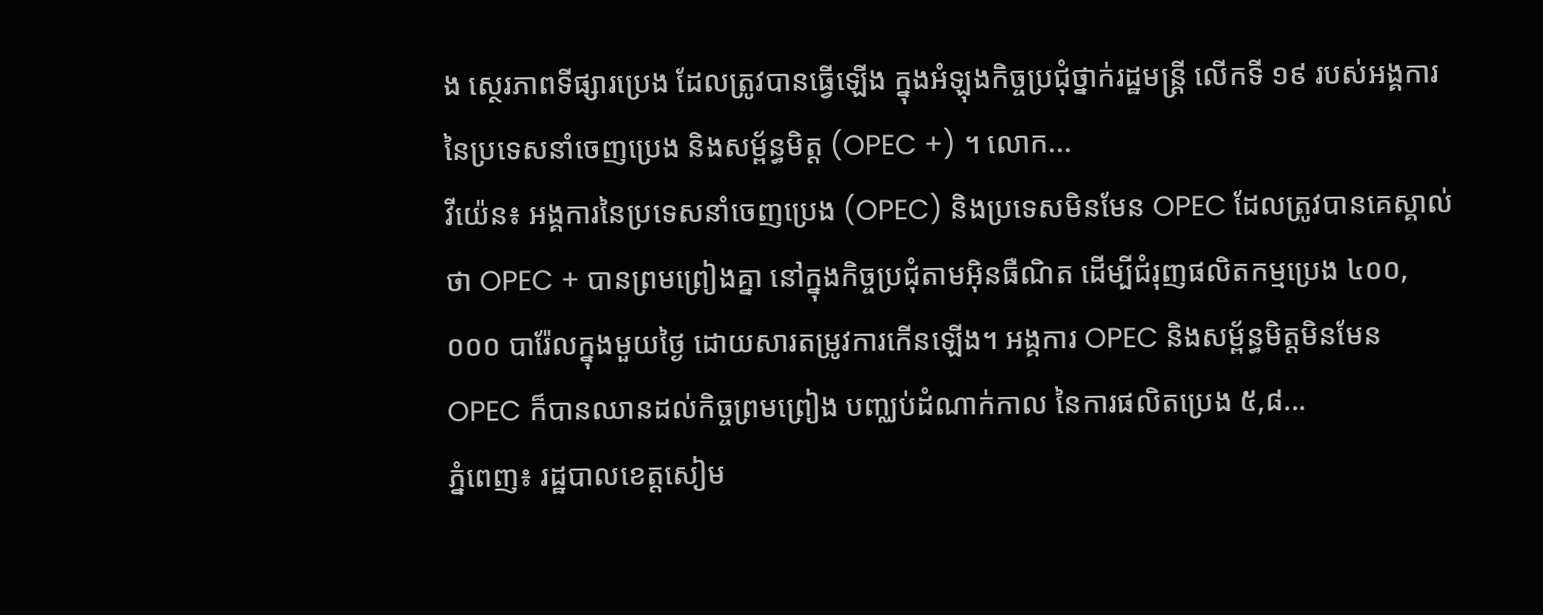ង ស្ថេរភាពទីផ្សារប្រេង ដែលត្រូវបានធ្វើឡើង ក្នុងអំឡុងកិច្ចប្រជុំថ្នាក់រដ្ឋមន្ត្រី លើកទី ១៩ របស់អង្គការនៃប្រទេសនាំចេញប្រេង និងសម្ព័ន្ធមិត្ត (OPEC +) ។ លោក...
វីយ៉េន៖ អង្គការនៃប្រទេសនាំចេញប្រេង (OPEC) និងប្រទេសមិនមែន OPEC ដែលត្រូវបានគេស្គាល់ថា OPEC + បានព្រមព្រៀងគ្នា នៅក្នុងកិច្ចប្រជុំតាមអ៊ិនធឺណិត ដើម្បីជំរុញផលិតកម្មប្រេង ៤០០,០០០ បារ៉ែលក្នុងមួយថ្ងៃ ដោយសារតម្រូវការកើនឡើង។ អង្គការ OPEC និងសម្ព័ន្ធមិត្តមិនមែន OPEC ក៏បានឈានដល់កិច្ចព្រមព្រៀង បញ្ឈប់ដំណាក់កាល នៃការផលិតប្រេង ៥,៨...
ភ្នំពេញ៖ រដ្ឋបាលខេត្តសៀម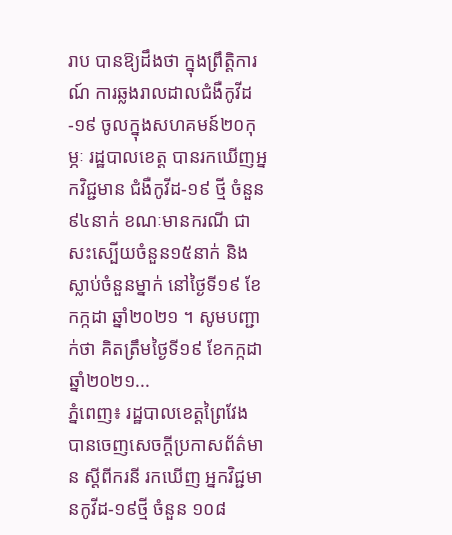រាប បានឱ្យដឹងថា ក្នុងព្រឹត្តិការណ៍ ការឆ្លងរាលដាលជំងឺកូវីដ-១៩ ចូលក្នុងសហគមន៍២០កុម្ភៈ រដ្ឋបាលខេត្ត បានរកឃើញអ្នកវិជ្ជមាន ជំងឺកូវីដ-១៩ ថ្មី ចំនួន៩៤នាក់ ខណៈមានករណី ជាសះស្បើយចំនួន១៥នាក់ និងស្លាប់ចំនួនម្នាក់ នៅថ្ងៃទី១៩ ខែកក្កដា ឆ្នាំ២០២១ ។ សូមបញ្ជាក់ថា គិតត្រឹមថ្ងៃទី១៩ ខែកក្កដា ឆ្នាំ២០២១...
ភ្នំពេញ៖ រដ្ឋបាលខេត្តព្រៃវែង បានចេញសេចក្ដីប្រកាសព័ត៌មាន ស្ដីពីករនី រកឃើញ អ្នកវិជ្ជមានកូវីដ-១៩ថ្មី ចំនួន ១០៨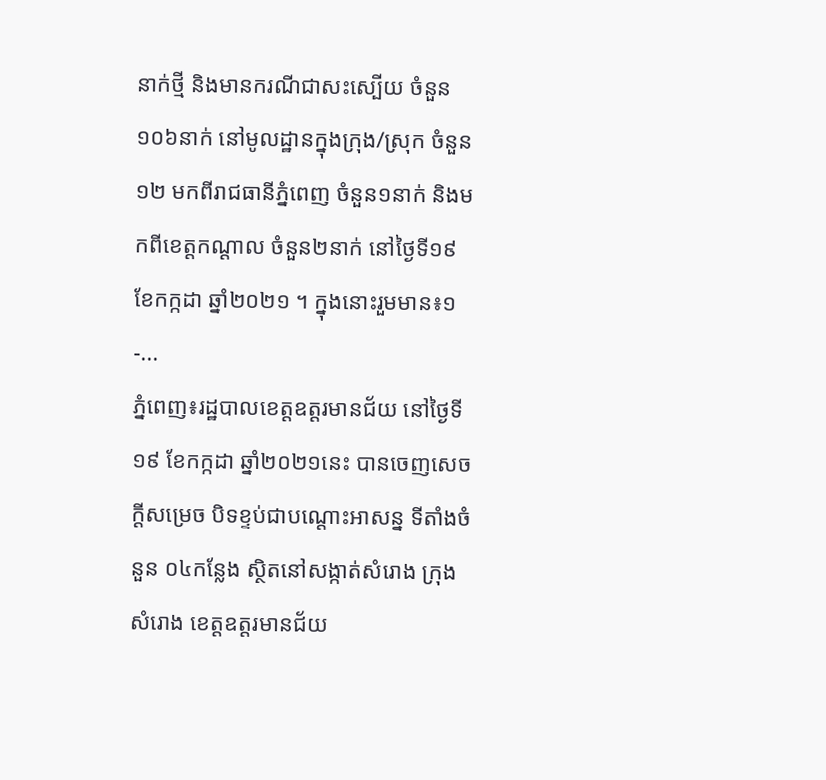នាក់ថ្មី និងមានករណីជាសះស្បើយ ចំនួន ១០៦នាក់ នៅមូលដ្ឋានក្នុងក្រុង/ស្រុក ចំនួន១២ មកពីរាជធានីភ្នំពេញ ចំនួន១នាក់ និងមកពីខេត្តកណ្ដាល ចំនួន២នាក់ នៅថ្ងៃទី១៩ ខែកក្កដា ឆ្នាំ២០២១ ។ ក្នុងនោះរួមមាន៖១-...
ភ្នំពេញ៖រដ្ឋបាលខេត្តឧត្តរមានជ័យ នៅថ្ងៃទី១៩ ខែកក្កដា ឆ្នាំ២០២១នេះ បានចេញសេចក្ដីសម្រេច បិទខ្ទប់ជាបណ្តោះអាសន្ន ទីតាំងចំនួន ០៤កន្លែង ស្ថិតនៅសង្កាត់សំរោង ក្រុងសំរោង ខេត្តឧត្តរមានជ័យ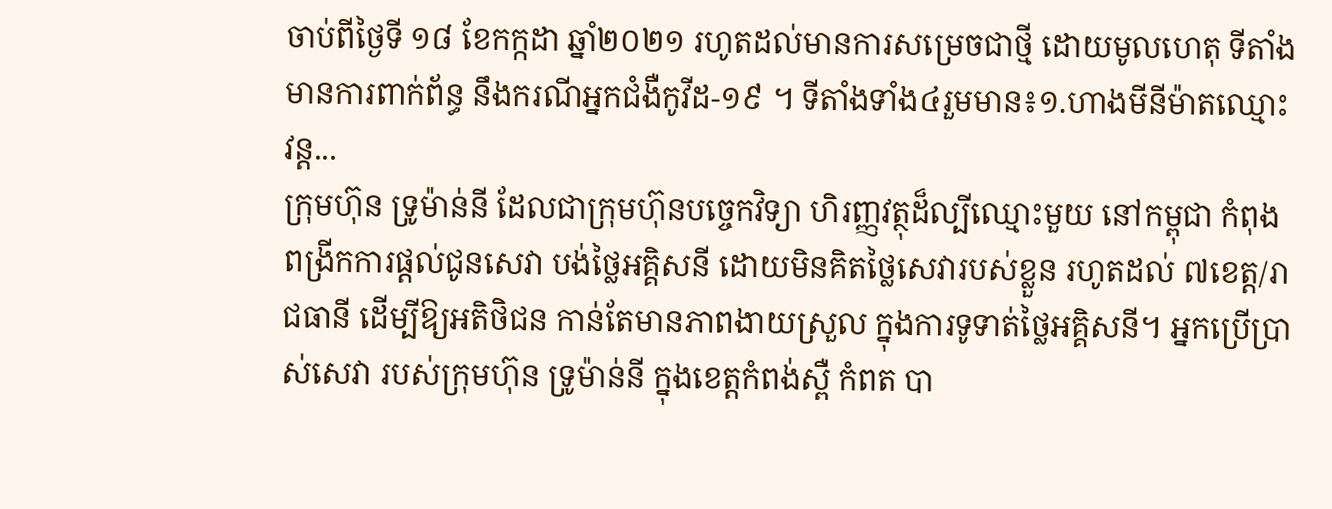ចាប់ពីថ្ងៃទី ១៨ ខែកក្កដា ឆ្នាំ២០២១ រហូតដល់មានការសម្រេចជាថ្មី ដោយមូលហេតុ ទីតាំងមានការពាក់ព័ន្ធ នឹងករណីអ្នកជំងឺកូវីដ-១៩ ។ ទីតាំងទាំង៤រួមមាន៖១.ហាងមីនីម៉ាតឈ្មោះ វន្ដ...
ក្រុមហ៊ុន ទ្រូម៉ាន់នី ដែលជាក្រុមហ៊ុនបច្ចេកវិទ្យា ហិរញ្ញវត្ថុដ៏ល្បីឈ្មោះមួយ នៅកម្ពុជា កំពុងពង្រីកការផ្តល់ជូនសេវា បង់ថ្លៃអគ្គិសនី ដោយមិនគិតថ្លៃសេវារបស់ខ្លួន រហូតដល់ ៧ខេត្ត/រាជធានី ដើម្បីឱ្យអតិថិជន កាន់តែមានភាពងាយស្រួល ក្នុងការទូទាត់ថ្លៃអគ្គិសនី។ អ្នកប្រើប្រាស់សេវា របស់ក្រុមហ៊ុន ទ្រូម៉ាន់នី ក្នុងខេត្តកំពង់ស្ពឺ កំពត បា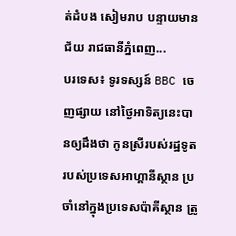ត់ដំបង សៀមរាប បន្ទាយមានជ័យ រាជធានីភ្នំពេញ...
បរទេស៖ ទូរទស្សន៍ BBC ចេញផ្សាយ នៅថ្ងៃអាទិត្យនេះបានឲ្យដឹងថា កូនស្រីរបស់រដ្ឋទូត របស់ប្រទេសអាហ្គានីស្ថាន ប្រចាំនៅក្នុងប្រទេសប៉ាគីស្ថាន ត្រូ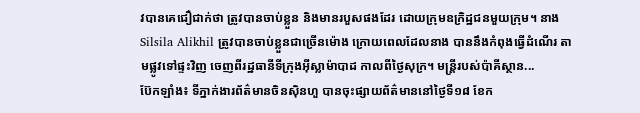វបានគេជឿជាក់ថា ត្រូវបានចាប់ខ្លួន និងមានរបួសផងដែរ ដោយក្រុមឧក្រិដ្ឋជនមួយក្រុម។ នាង Silsila Alikhil ត្រូវបានចាប់ខ្លួនជាច្រើនម៉ោង ក្រោយពេលដែលនាង បាននឹងកំពុងធ្វើដំណើរ តាមផ្លូវទៅផ្ទះវិញ ចេញពីរដ្ឋធានីទីក្រុងអ៊ីស្លាម៉ាបាដ កាលពីថ្ងៃសុក្រ។ មន្ត្រីរបស់ប៉ាគីស្ថាន...
ប៊ែកឡាំង៖ ទីភ្នាក់ងារព័ត៌មានចិនស៊ិនហួ បានចុះផ្សាយព័ត៌មាននៅថ្ងៃទី១៨ ខែក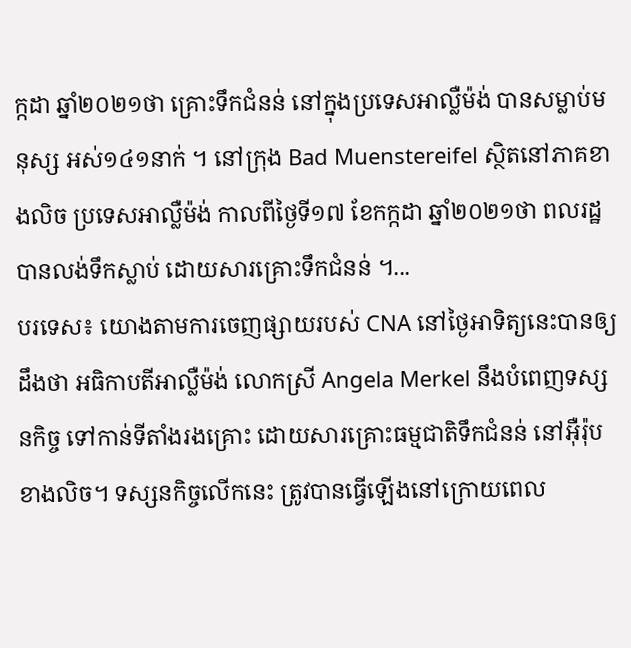ក្កដា ឆ្នាំ២០២១ថា គ្រោះទឹកជំនន់ នៅក្នុងប្រទេសអាល្លឺម៉ង់ បានសម្លាប់មនុស្ស អស់១៤១នាក់ ។ នៅក្រុង Bad Muenstereifel ស្ថិតនៅភាគខាងលិច ប្រទេសអាល្លឺម៉ង់ កាលពីថ្ងៃទី១៧ ខែកក្កដា ឆ្នាំ២០២១ថា ពលរដ្ឋ បានលង់ទឹកស្លាប់ ដោយសារគ្រោះទឹកជំនន់ ។...
បរទេស៖ យោងតាមការចេញផ្សាយរបស់ CNA នៅថ្ងៃអាទិត្យនេះបានឲ្យដឹងថា អធិកាបតីអាល្លឺម៉ង់ លោកស្រី Angela Merkel នឹងបំពេញទស្សនកិច្ច ទៅកាន់ទីតាំងរងគ្រោះ ដោយសារគ្រោះធម្មជាតិទឹកជំនន់ នៅអ៊ឺរ៉ុបខាងលិច។ ទស្សនកិច្ចលើកនេះ ត្រូវបានធ្វើឡើងនៅក្រោយពេល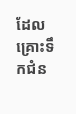ដែល គ្រោះទឹកជំន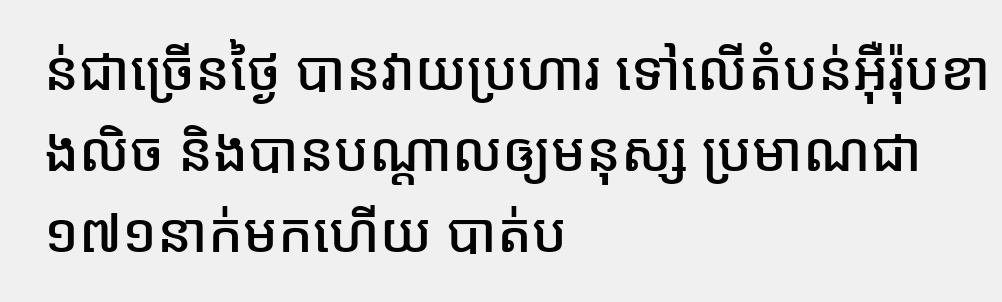ន់ជាច្រើនថ្ងៃ បានវាយប្រហារ ទៅលើតំបន់អ៊ឺរ៉ុបខាងលិច និងបានបណ្តាលឲ្យមនុស្ស ប្រមាណជា ១៧១នាក់មកហើយ បាត់ប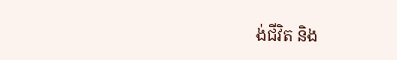ង់ជីវិត និង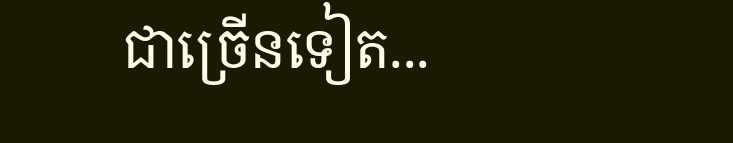ជាច្រើនទៀត...